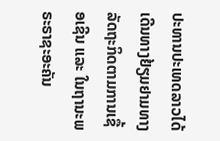ປະທານປະເທດລາວໄດ້ເດີນທາງຢ້ຽມຢາມທາງລັດຖະກິດຕາມການເຊື້ອເຊີນ ແລະ ໃນຖານະພຣະຣາຊະອະຄັນ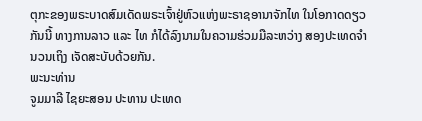ຕຸກະຂອງພຣະບາດສົມເດັດພຣະເຈົ້າຢູ່ຫົວແຫ່ງພະຣາຊອານາຈັກໄທ ໃນໂອກາດດຽວກັນນີ້ ທາງການລາວ ແລະ ໄທ ກໍໄດ້ລົງນາມໃນຄວາມຮ່ວມມືລະຫວ່າງ ສອງປະເທດຈຳນວນເຖິງ ເຈັດສະບັບດ້ວຍກັນ.
ພະນະທ່ານ
ຈູມມາລີ ໄຊຍະສອນ ປະທານ ປະເທດ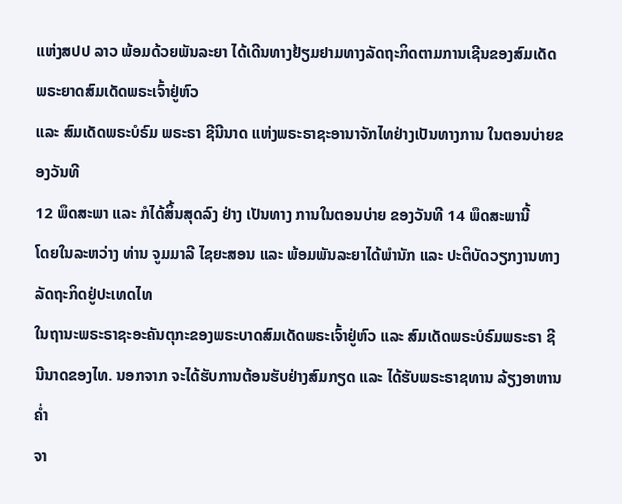ແຫ່ງສປປ ລາວ ພ້ອມດ້ວຍພັນລະຍາ ໄດ້ເດີນທາງຢ້ຽມຢາມທາງລັດຖະກິດຕາມການເຊີນຂອງສົມເດັດພຣະຍາດສົມເດັດພຣະເຈົ້າຢູ່ຫົວ
ແລະ ສົມເດັດພຣະບໍຣົມ ພຣະຣາ ຊີນີນາດ ແຫ່ງພຣະຣາຊະອານາຈັກໄທຢ່າງເປັນທາງການ ໃນຕອນບ່າຍຂອງວັນທີ
12 ພຶດສະພາ ແລະ ກໍໄດ້ສິ້ນສຸດລົງ ຢ່າງ ເປັນທາງ ການໃນຕອນບ່າຍ ຂອງວັນທີ 14 ພຶດສະພານີ້
ໂດຍໃນລະຫວ່າງ ທ່ານ ຈູມມາລີ ໄຊຍະສອນ ແລະ ພ້ອມພັນລະຍາໄດ້ພໍານັກ ແລະ ປະຕິບັດວຽກງານທາງລັດຖະກິດຢູ່ປະເທດໄທ
ໃນຖານະພຣະຣາຊະອະຄັນຕຸກະຂອງພຣະບາດສົມເດັດພຣະເຈົ້າຢູ່ຫົວ ແລະ ສົມເດັດພຣະບໍຣົມພຣະຣາ ຊີນີນາດຂອງໄທ. ນອກຈາກ ຈະໄດ້ຮັບການຕ້ອນຮັບຢ່າງສົມກຽດ ແລະ ໄດ້ຮັບພຣະຣາຊທານ ລ້ຽງອາຫານຄໍ່າ
ຈາ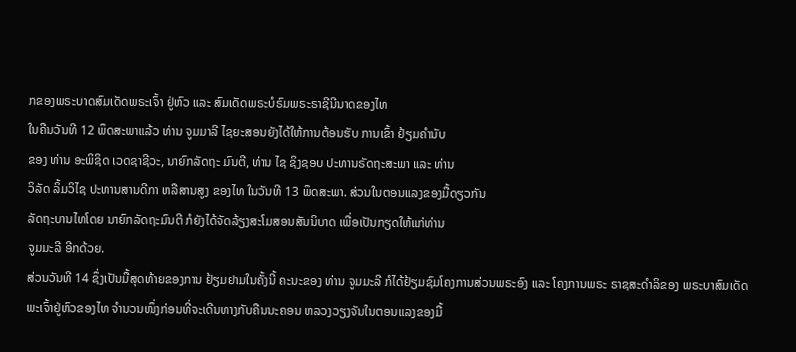ກຂອງພຣະບາດສົມເດັດພຣະເຈົ້າ ຢູ່ຫົວ ແລະ ສົມເດັດພຣະບໍຣົມພຣະຣາຊີນີນາດຂອງໄທ
ໃນຄືນວັນທີ 12 ພຶດສະພາແລ້ວ ທ່ານ ຈູມມາລີ ໄຊຍະສອນຍັງໄດ້ໃຫ້ການຕ້ອນຮັບ ການເຂົ້າ ຢ້ຽມຄຳນັບ
ຂອງ ທ່ານ ອະພິຊິດ ເວດຊາຊີວະ, ນາຍົກລັດຖະ ມົນຕີ, ທ່ານ ໄຊ ຊິງຊອບ ປະທານຣັດຖະສະພາ ແລະ ທ່ານ
ວິລັດ ລິ້ມວິໄຊ ປະທານສານດີກາ ຫລືສານສູງ ຂອງໄທ ໃນວັນທີ 13 ພຶດສະພາ. ສ່ວນໃນຕອນແລງຂອງມື້ດຽວກັນ
ລັດຖະບານໄທໂດຍ ນາຍົກລັດຖະມົນຕີ ກໍຍັງໄດ້ຈັດລ້ຽງສະໂມສອນສັນນິບາດ ເພື່ອເປັນກຽດໃຫ້ແກ່ທ່ານ
ຈູມມະລີ ອີກດ້ວຍ.
ສ່ວນວັນທີ 14 ຊຶ່ງເປັນມື້ສຸດທ້າຍຂອງການ ຢ້ຽມຢາມໃນຄັ້ງນີ້ ຄະນະຂອງ ທ່ານ ຈູມມະລີ ກໍໄດ້ຢ້ຽມຊົມໂຄງການສ່ວນພຣະອົງ ແລະ ໂຄງການພຣະ ຣາຊສະດຳລິຂອງ ພຣະບາສົມເດັດພະເຈົ້າຢູ່ຫົວຂອງໄທ ຈຳນວນໜຶ່ງກ່ອນທີ່ຈະເດີນທາງກັບຄືນນະຄອນ ຫລວງວຽງຈັນໃນຕອນແລງຂອງມື້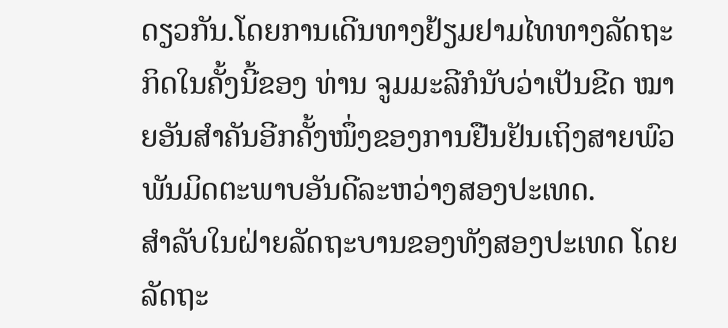ດຽວກັນ.ໂດຍການເດີນທາງຢ້ຽມຢາມໄທທາງລັດຖະກິດໃນຄັ້ງນີ້ຂອງ ທ່ານ ຈູມມະລີກໍນັບວ່າເປັນຂີດ ໝາຍອັນສຳຄັນອີກຄັ້ງໜຶ່ງຂອງການຢືນຢັນເຖິງສາຍພົວພັນມິດຕະພາບອັນດີລະຫວ່າງສອງປະເທດ.
ສຳລັບໃນຝ່າຍລັດຖະບານຂອງທັງສອງປະເທດ ໂດຍລັດຖະ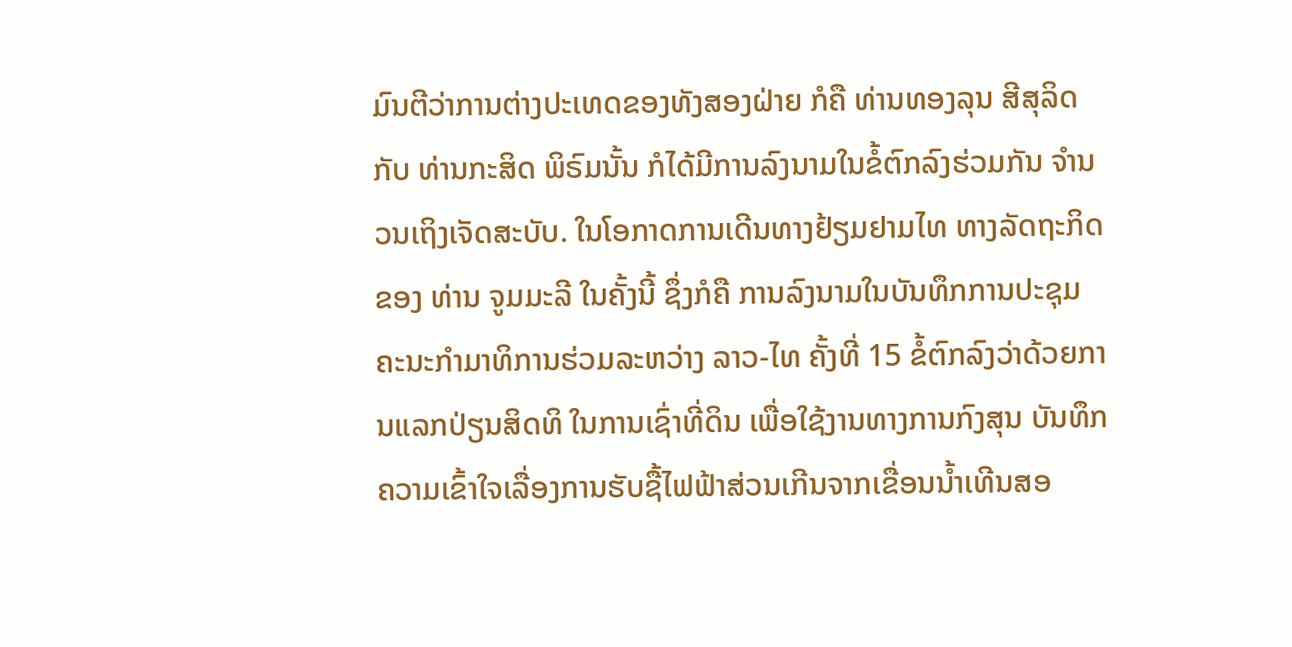ມົນຕີວ່າການຕ່າງປະເທດຂອງທັງສອງຝ່າຍ ກໍຄື ທ່ານທອງລຸນ ສີສຸລິດ ກັບ ທ່ານກະສິດ ພິຣົມນັ້ນ ກໍໄດ້ມີການລົງນາມໃນຂໍ້ຕົກລົງຮ່ວມກັນ ຈຳນວນເຖິງເຈັດສະບັບ. ໃນໂອກາດການເດີນທາງຢ້ຽມຢາມໄທ ທາງລັດຖະກິດຂອງ ທ່ານ ຈູມມະລີ ໃນຄັ້ງນີ້ ຊຶ່ງກໍຄື ການລົງນາມໃນບັນທຶກການປະຊຸມຄະນະກຳມາທິການຮ່ວມລະຫວ່າງ ລາວ-ໄທ ຄັ້ງທີ່ 15 ຂໍ້ຕົກລົງວ່າດ້ວຍການແລກປ່ຽນສິດທິ ໃນການເຊົ່າທີ່ດິນ ເພື່ອໃຊ້ງານທາງການກົງສຸນ ບັນທຶກຄວາມເຂົ້າໃຈເລື່ອງການຮັບຊື້ໄຟຟ້າສ່ວນເກີນຈາກເຂື່ອນນ້ຳເທີນສອ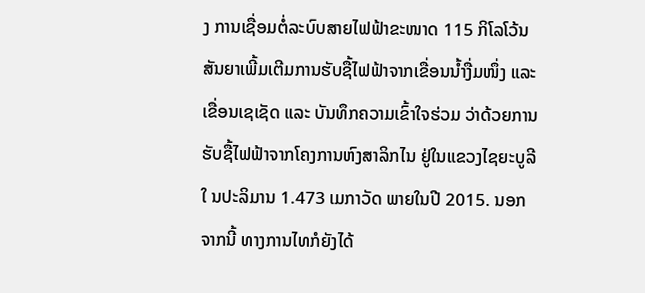ງ ການເຊື່ອມຕໍ່ລະບົບສາຍໄຟຟ້າຂະໜາດ 115 ກິໂລໂວ້ນ ສັນຍາເພີ້ມເຕີມການຮັບຊື້ໄຟຟ້າຈາກເຂື່ອນນ້ຳງື່ມໜຶ່ງ ແລະ ເຂື່ອນເຊເຊັດ ແລະ ບັນທຶກຄວາມເຂົ້າໃຈຮ່ວມ ວ່າດ້ວຍການຮັບຊື້ໄຟຟ້າຈາກໂຄງການຫົງສາລິກໄນ ຢູ່ໃນແຂວງໄຊຍະບູລີໃ ນປະລິມານ 1.473 ເມກາວັດ ພາຍໃນປີ 2015. ນອກຈາກນີ້ ທາງການໄທກໍຍັງໄດ້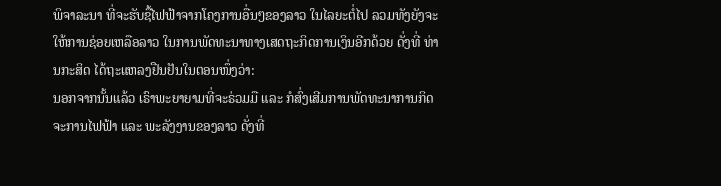ພິຈາລະນາ ທີ່ຈະຮັບຊື້ໄຟຟ້າຈາກໂຄງການອື່ນໆຂອງລາວ ໃນໄລຍະຕໍ່ໄປ ລວມທັງຍັງຈະໃຫ້ການຊ່ອຍເຫລືອລາວ ໃນການພັດທະນາທາງເສດຖະກິດການເງິນອີກດ້ວຍ ດັ່ງທີ່ ທ່ານກະສິດ ໄດ້ຖະແຫລງຢືນຢັນໃນຕອນໜຶ່ງວ່າ:
ນອກຈາກນັ້ນແລ້ວ ເຣົາພະຍາຍາມທີ່ຈະຣ່ວມມື ແລະ ກໍສົ່ງເສີມການພັດທະນາການກິດຈະການໄຟຟ້າ ແລະ ພະລັງງານຂອງລາວ ດັ່ງທີ່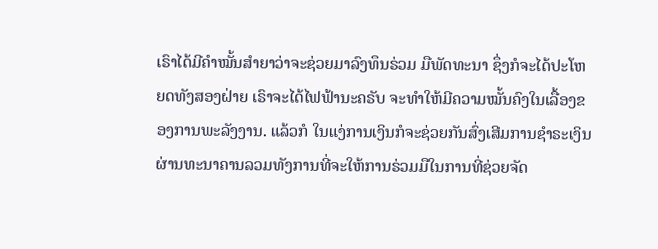ເຣົາໄດ້ມີຄຳໝັ້ນສຳຍາວ່າຈະຊ່ວຍມາລົງທຶນຣ່ວມ ມືພັດທະນາ ຊຶ່ງກໍຈະໄດ້ປະໂຫຍດທັງສອງຝ່າຍ ເຣົາຈະໄດ້ໄຟຟ້ານະຄຣັບ ຈະທຳໃຫ້ມີຄວາມໝັ້ນຄົງໃນເລື້ອງຂອງການພະລັງງານ. ແລ້ວກໍ ໃນແງ່ການເງິນກໍຈະຊ່ວຍກັນສົ່ງເສີມການຊຳຣະເງິນຜ່ານທະນາຄານລວມທັງການທີ່ຈະໃຫ້ການຣ່ວມມືໃນການທີ່ຊ່ວຍຈັດ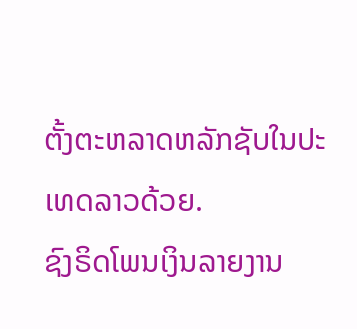ຕັ້ງຕະຫລາດຫລັກຊັບໃນປະເທດລາວດ້ວຍ.
ຊົງຣິດໂພນເງິນລາຍງານ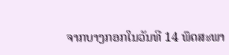ຈາກບາງກອກໃນວັນທີ 14 ພຶດສະພາ